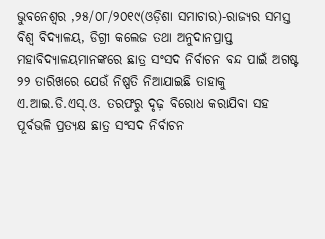ଭୁବନେଶ୍ୱର ,୨୫/୦୮/୨୦୧୯(ଓଡ଼ିଶା ସମାଚାର)-ରାଜ୍ୟର ସମସ୍ତ ବିଶ୍ୱ ବିଦ୍ୟାଳୟ, ଡିଗ୍ରୀ କଲେଜ ତଥା ଅନୁଦାନପ୍ରାପ୍ତ ମହାବିଦ୍ୟାଳୟମାନଙ୍କରେ ଛାତ୍ର ସଂସଦ ନିର୍ବାଚନ ବନ୍ଦ ପାଇଁ ଅଗଷ୍ଟ ୨୨ ତାରିଖରେ ଯେଉଁ ନିଷ୍ପତି ନିଆଯାଇଛି ତାହାକୁ ଏ.ଆଇ.ଡି.ଏସ୍.ଓ. ତରଫରୁ ଦୃଢ଼ ବିରୋଧ କରାଯିବା ସହ ପୂର୍ବଭଳି ପ୍ରତ୍ୟକ୍ଷ ଛାତ୍ର ସଂସଦ ନିର୍ବାଚନ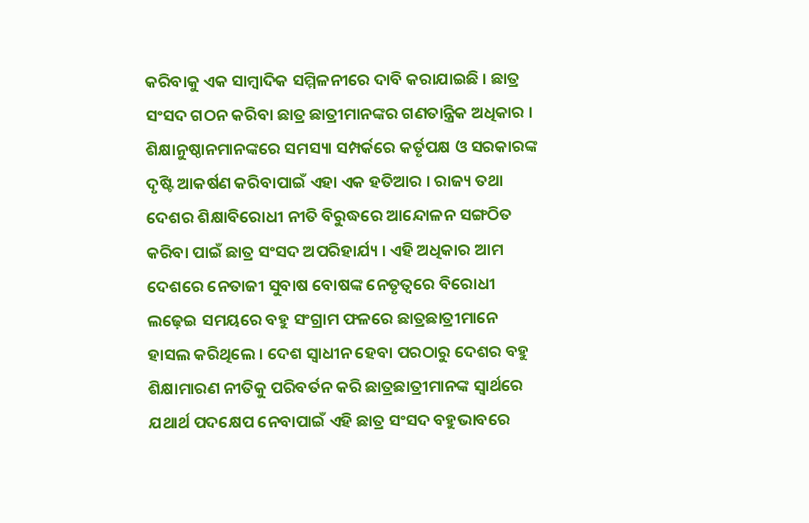କରିବାକୁ ଏକ ସାମ୍ବାଦିକ ସମ୍ମିଳନୀରେ ଦାବି କରାଯାଇଛି । ଛାତ୍ର ସଂସଦ ଗଠନ କରିବା ଛାତ୍ର ଛାତ୍ରୀମାନଙ୍କର ଗଣତାନ୍ତ୍ରିକ ଅଧିକାର । ଶିକ୍ଷାନୁଷ୍ଠାନମାନଙ୍କରେ ସମସ୍ୟା ସମ୍ପର୍କରେ କର୍ତୃପକ୍ଷ ଓ ସରକାରଙ୍କ ଦୃଷ୍ଟି ଆକର୍ଷଣ କରିବାପାଇଁ ଏହା ଏକ ହତିଆର । ରାଜ୍ୟ ତଥା ଦେଶର ଶିକ୍ଷାବିରୋଧୀ ନୀତି ବିରୁଦ୍ଧରେ ଆନ୍ଦୋଳନ ସଙ୍ଗଠିତ କରିବା ପାଇଁ ଛାତ୍ର ସଂସଦ ଅପରିହାର୍ଯ୍ୟ । ଏହି ଅଧିକାର ଆମ ଦେଶରେ ନେତାଜୀ ସୁବାଷ ବୋଷଙ୍କ ନେତୃତ୍ୱରେ ବିରୋଧୀ ଲଢ଼େଇ ସମୟରେ ବହୁ ସଂଗ୍ରାମ ଫଳରେ ଛାତ୍ରଛାତ୍ରୀମାନେ ହାସଲ କରିଥିଲେ । ଦେଶ ସ୍ୱାଧୀନ ହେବା ପରଠାରୁ ଦେଶର ବହୁ ଶିକ୍ଷାମାରଣ ନୀତିକୁ ପରିବର୍ତନ କରି ଛାତ୍ରଛାତ୍ରୀମାନଙ୍କ ସ୍ୱାର୍ଥରେ ଯଥାର୍ଥ ପଦକ୍ଷେପ ନେବାପାଇଁ ଏହି ଛାତ୍ର ସଂସଦ ବହୁଭାବରେ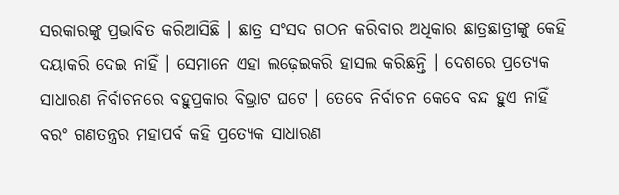ସରକାରଙ୍କୁ ପ୍ରଭାବିତ କରିଆସିଛି । ଛାତ୍ର ସଂସଦ ଗଠନ କରିବାର ଅଧିକାର ଛାତ୍ରଛାତ୍ରୀଙ୍କୁ କେହି ଦୟାକରି ଦେଇ ନାହିଁ । ସେମାନେ ଏହା ଲଢ଼େଇକରି ହାସଲ କରିଛନ୍ତି । ଦେଶରେ ପ୍ରତ୍ୟେକ ସାଧାରଣ ନିର୍ବାଚନରେ ବହୁପ୍ରକାର ବିଭ୍ରାଟ ଘଟେ । ତେବେ ନିର୍ବାଚନ କେବେ ବନ୍ଦ ହୁଏ ନାହିଁ ବରଂ ଗଣତନ୍ତ୍ରର ମହାପର୍ବ କହି ପ୍ରତ୍ୟେକ ସାଧାରଣ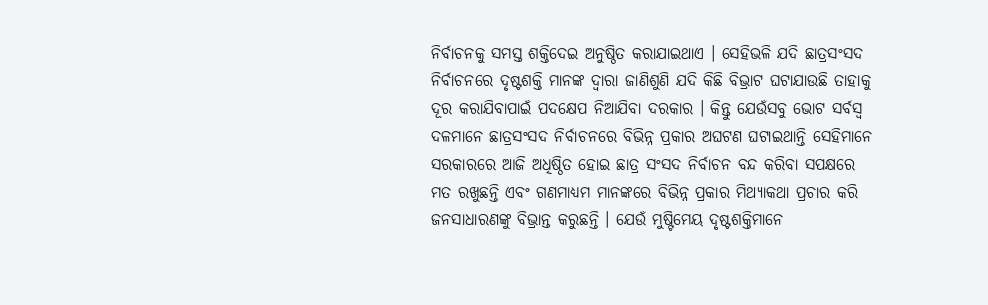ନିର୍ବାଚନକୁ ସମସ୍ତ ଶକ୍ତିଦେଇ ଅନୁଷ୍ଠିତ କରାଯାଇଥାଏ । ସେହିଭଳି ଯଦି ଛାତ୍ରସଂସଦ ନିର୍ବାଚନରେ ଦୃଷ୍ଟଶକ୍ତି ମାନଙ୍କ ଦ୍ୱାରା ଜାଣିଶୁଣି ଯଦି କିଛି ବିଭ୍ରାଟ ଘଟାଯାଉଛି ତାହାକୁ ଦୂର କରାଯିବାପାଇଁ ପଦକ୍ଷେପ ନିଆଯିବା ଦରକାର । କିନ୍ତୁ ଯେଉଁସବୁ ଭୋଟ ସର୍ବସ୍ୱ ଦଳମାନେ ଛାତ୍ରସଂସଦ ନିର୍ବାଚନରେ ବିଭିନ୍ନ ପ୍ରକାର ଅଘଟଣ ଘଟାଇଥାନ୍ତି ସେହିମାନେ ସରକାରରେ ଆଜି ଅଧିଷ୍ଠିତ ହୋଇ ଛାତ୍ର ସଂସଦ ନିର୍ବାଚନ ବନ୍ଦ କରିବା ସପକ୍ଷରେ ମତ ରଖୁଛନ୍ତି ଏବଂ ଗଣମାଧ୍ୟମ ମାନଙ୍କରେ ବିଭିନ୍ନ ପ୍ରକାର ମିଥ୍ୟାକଥା ପ୍ରଚାର କରି ଜନସାଧାରଣଙ୍କୁ ବିଭ୍ରାନ୍ତ କରୁଛନ୍ତି । ଯେଉଁ ମୁଷ୍ଟିମେୟ ଦୃଷ୍ଟଶକ୍ତିମାନେ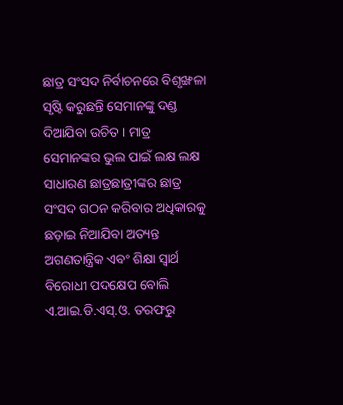ଛାତ୍ର ସଂସଦ ନିର୍ବାଚନରେ ବିଶୃଙ୍ଖଳା ସୃଷ୍ଟି କରୁଛନ୍ତି ସେମାନଙ୍କୁ ଦଣ୍ଡ ଦିଆଯିବା ଉଚିତ । ମାତ୍ର ସେମାନଙ୍କର ଭୁଲ ପାଇଁ ଲକ୍ଷ ଲକ୍ଷ ସାଧାରଣ ଛାତ୍ରଛାତ୍ରୀଙ୍କର ଛାତ୍ର ସଂସଦ ଗଠନ କରିବାର ଅଧିକାରକୁ ଛଡ଼ାଇ ନିଆଯିବା ଅତ୍ୟନ୍ତ ଅଗଣତାନ୍ତ୍ରିକ ଏବଂ ଶିକ୍ଷା ସ୍ୱାର୍ଥ ବିରୋଧୀ ପଦକ୍ଷେପ ବୋଲି ଏ.ଆଇ.ଡି.ଏସ୍.ଓ. ତରଫରୁ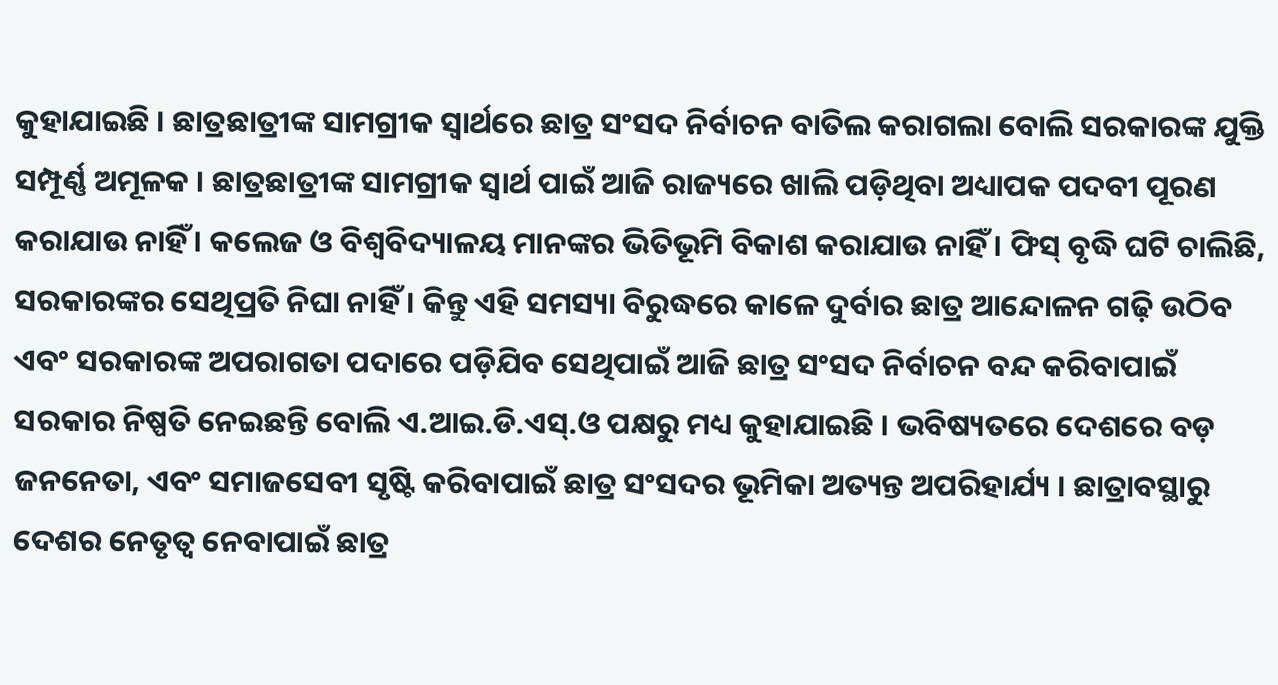କୁହାଯାଇଛି । ଛାତ୍ରଛାତ୍ରୀଙ୍କ ସାମଗ୍ରୀକ ସ୍ୱାର୍ଥରେ ଛାତ୍ର ସଂସଦ ନିର୍ବାଚନ ବାତିଲ କରାଗଲା ବୋଲି ସରକାରଙ୍କ ଯୁକ୍ତି ସମ୍ପୂର୍ଣ୍ଣ ଅମୂଳକ । ଛାତ୍ରଛାତ୍ରୀଙ୍କ ସାମଗ୍ରୀକ ସ୍ୱାର୍ଥ ପାଇଁ ଆଜି ରାଜ୍ୟରେ ଖାଲି ପଡ଼ିଥିବା ଅଧ୍ୟାପକ ପଦବୀ ପୂରଣ କରାଯାଉ ନାହିଁ । କଲେଜ ଓ ବିଶ୍ୱବିଦ୍ୟାଳୟ ମାନଙ୍କର ଭିତିଭୂମି ବିକାଶ କରାଯାଉ ନାହିଁ । ଫିସ୍ ବୃଦ୍ଧି ଘଟି ଚାଲିଛି, ସରକାରଙ୍କର ସେଥିପ୍ରତି ନିଘା ନାହିଁ । କିନ୍ତୁ ଏହି ସମସ୍ୟା ବିରୁଦ୍ଧରେ କାଳେ ଦୁର୍ବାର ଛାତ୍ର ଆନ୍ଦୋଳନ ଗଢ଼ି ଉଠିବ ଏବଂ ସରକାରଙ୍କ ଅପରାଗତା ପଦାରେ ପଡ଼ିଯିବ ସେଥିପାଇଁ ଆଜି ଛାତ୍ର ସଂସଦ ନିର୍ବାଚନ ବନ୍ଦ କରିବାପାଇଁ ସରକାର ନିଷ୍ପତି ନେଇଛନ୍ତି ବୋଲି ଏ.ଆଇ.ଡି.ଏସ୍.ଓ ପକ୍ଷରୁ ମଧ୍ୟ କୁହାଯାଇଛି । ଭବିଷ୍ୟତରେ ଦେଶରେ ବଡ଼ ଜନନେତା, ଏବଂ ସମାଜସେବୀ ସୃଷ୍ଟି କରିବାପାଇଁ ଛାତ୍ର ସଂସଦର ଭୂମିକା ଅତ୍ୟନ୍ତ ଅପରିହାର୍ଯ୍ୟ । ଛାତ୍ରାବସ୍ଥାରୁ ଦେଶର ନେତୃତ୍ୱ ନେବାପାଇଁ ଛାତ୍ର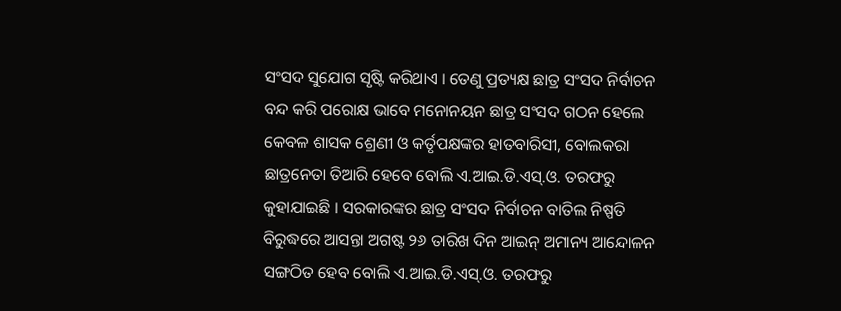ସଂସଦ ସୁଯୋଗ ସୃଷ୍ଟି କରିଥାଏ । ତେଣୁ ପ୍ରତ୍ୟକ୍ଷ ଛାତ୍ର ସଂସଦ ନିର୍ବାଚନ ବନ୍ଦ କରି ପରୋକ୍ଷ ଭାବେ ମନୋନୟନ ଛାତ୍ର ସଂସଦ ଗଠନ ହେଲେ କେବଳ ଶାସକ ଶ୍ରେଣୀ ଓ କର୍ତୃପକ୍ଷଙ୍କର ହାତବାରିସୀ, ବୋଲକରା ଛାତ୍ରନେତା ତିଆରି ହେବେ ବୋଲି ଏ.ଆଇ.ଡି.ଏସ୍.ଓ. ତରଫରୁ କୁହାଯାଇଛି । ସରକାରଙ୍କର ଛାତ୍ର ସଂସଦ ନିର୍ବାଚନ ବାତିଲ ନିଷ୍ପତି ବିରୁଦ୍ଧରେ ଆସନ୍ତା ଅଗଷ୍ଟ ୨୬ ତାରିଖ ଦିନ ଆଇନ୍ ଅମାନ୍ୟ ଆନ୍ଦୋଳନ ସଙ୍ଗଠିତ ହେବ ବୋଲି ଏ.ଆଇ.ଡି.ଏସ୍.ଓ. ତରଫରୁ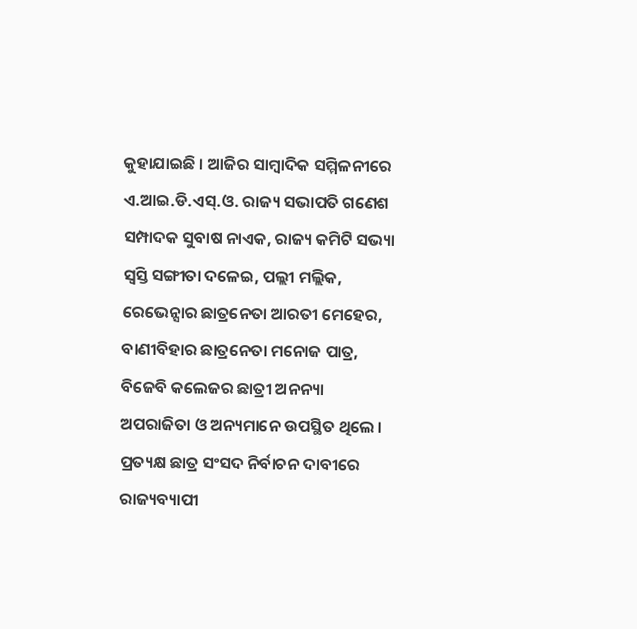କୁହାଯାଇଛି । ଆଜିର ସାମ୍ବାଦିକ ସମ୍ମିଳନୀରେ ଏ.ଆଇ.ଡି.ଏସ୍.ଓ. ରାଜ୍ୟ ସଭାପତି ଗଣେଶ ସମ୍ପାଦକ ସୁବାଷ ନାଏକ, ରାଜ୍ୟ କମିଟି ସଭ୍ୟା ସ୍ୱସ୍ତି ସଙ୍ଗୀତା ଦଳେଇ, ପଲ୍ଲୀ ମଲ୍ଲିକ, ରେଭେନ୍ସାର ଛାତ୍ରନେତା ଆରତୀ ମେହେର, ବାଣୀବିହାର ଛାତ୍ରନେତା ମନୋଜ ପାତ୍ର, ବିଜେବି କଲେଜର ଛାତ୍ରୀ ଅନନ୍ୟା ଅପରାଜିତା ଓ ଅନ୍ୟମାନେ ଉପସ୍ଥିତ ଥିଲେ । ପ୍ରତ୍ୟକ୍ଷ ଛାତ୍ର ସଂସଦ ନିର୍ବାଚନ ଦାବୀରେ ରାଜ୍ୟବ୍ୟାପୀ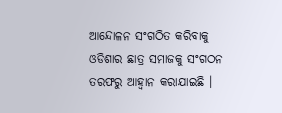ଆନ୍ଦୋଳନ ସଂଗଠିତ କରିବାକୁ ଓଡିଶାର ଛାତ୍ର ସମାଜକୁ ସଂଗଠନ ତରଫରୁ ଆହ୍ୱାନ କରାଯାଇଛି ।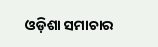ଓଡ଼ିଶା ସମାଚାର